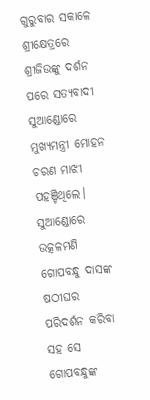ଗୁରୁବାର ସକାଳେ ଶ୍ରୀକ୍ଷେତ୍ରରେ ଶ୍ରୀଜିଉଙ୍କୁ ଦର୍ଶନ ପରେ ସତ୍ୟବାଦୀ ସୁଆଣ୍ଡୋରେ ମୁଖ୍ୟମନ୍ତ୍ରୀ ମୋହନ ଚରଣ ମାଝୀ ପହଞ୍ଚିଥିଲେ। ସୁଆଣ୍ଡୋରେ ଉତ୍କଳମଣି ଗୋପବନ୍ଧୁ ଦାସଙ୍କ ଷଠୀଘର ପରିଦର୍ଶନ କରିବା ସହ ସେ ଗୋପବନ୍ଧୁଙ୍କ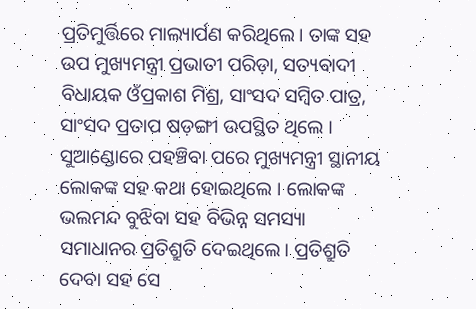ପ୍ରତିମୁର୍ତ୍ତିରେ ମାଲ୍ୟାର୍ପଣ କରିଥିଲେ। ତାଙ୍କ ସହ ଉପ ମୁଖ୍ୟମନ୍ତ୍ରୀ ପ୍ରଭାତୀ ପରିଡ଼ା, ସତ୍ୟବାଦୀ ବିଧାୟକ ଓଁପ୍ରକାଶ ମିଶ୍ର, ସାଂସଦ ସମ୍ବିତ ପାତ୍ର, ସାଂସଦ ପ୍ରତାପ ଷଡ଼ଙ୍ଗୀ ଉପସ୍ଥିତ ଥିଲେ ।
ସୁଆଣ୍ଡୋରେ ପହଞ୍ଚିବା ପରେ ମୁଖ୍ୟମନ୍ତ୍ରୀ ସ୍ଥାନୀୟ ଲୋକଙ୍କ ସହ କଥା ହୋଇଥିଲେ । ଲୋକଙ୍କ ଭଲମନ୍ଦ ବୁଝିବା ସହ ବିଭିନ୍ନ ସମସ୍ୟା ସମାଧାନର ପ୍ରତିଶ୍ରୁତି ଦେଇଥିଲେ। ପ୍ରତିଶ୍ରୁତି ଦେବା ସହ ସେ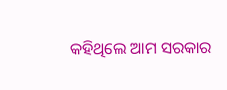କହିଥିଲେ ଆମ ସରକାର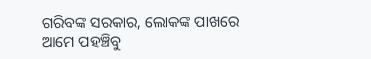ଗରିବଙ୍କ ସରକାର, ଲୋକଙ୍କ ପାଖରେ ଆମେ ପହଞ୍ଚିବୁ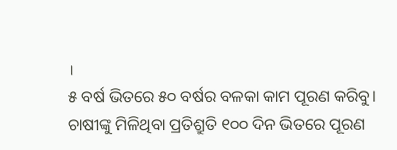।
୫ ବର୍ଷ ଭିତରେ ୫୦ ବର୍ଷର ବଳକା କାମ ପୂରଣ କରିବୁ। ଚାଷୀଙ୍କୁ ମିଳିଥିବା ପ୍ରତିଶ୍ରୁତି ୧୦୦ ଦିନ ଭିତରେ ପୂରଣ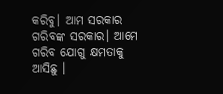କରିବୁ। ଆମ ସରକାର ଗରିବଙ୍କ ସରକାର। ଆମେ ଗରିବ ଯୋଗୁ କ୍ଷମତାକୁ ଆସିଛୁ ।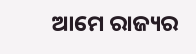ଆମେ ରାଜ୍ୟର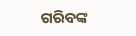ଗରିବଙ୍କ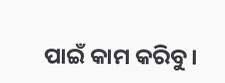ପାଇଁ କାମ କରିବୁ।